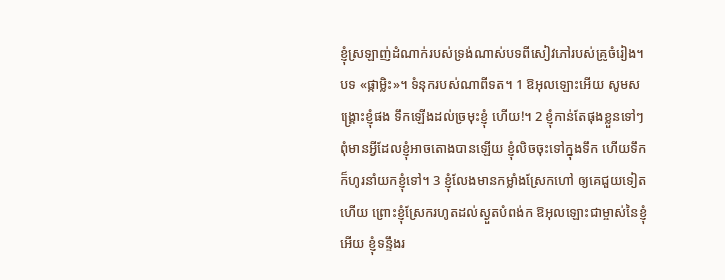ខ្ញុំស្រឡាញ់ដំណាក់របស់ទ្រង់ណាស់បទពីសៀវភៅរបស់គ្រូចំរៀង។ បទ «ផ្កាម្លិះ»។ ទំនុករបស់ណាពីទត។ 1 ឱអុលឡោះអើយ សូមសង្គ្រោះខ្ញុំផង ទឹកឡើងដល់ច្រមុះខ្ញុំ ហើយ!។ 2 ខ្ញុំកាន់តែផុងខ្លួនទៅៗ ពុំមានអ្វីដែលខ្ញុំអាចតោងបានឡើយ ខ្ញុំលិចចុះទៅក្នុងទឹក ហើយទឹកក៏ហូរនាំយកខ្ញុំទៅ។ 3 ខ្ញុំលែងមានកម្លាំងស្រែកហៅ ឲ្យគេជួយទៀតហើយ ព្រោះខ្ញុំស្រែករហូតដល់ស្ងួតបំពង់ក ឱអុលឡោះជាម្ចាស់នៃខ្ញុំអើយ ខ្ញុំទន្ទឹងរ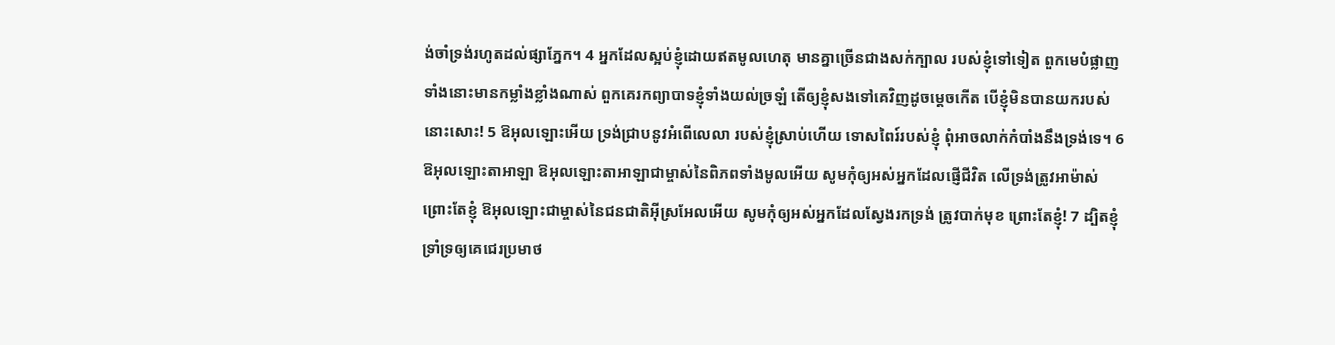ង់ចាំទ្រង់រហូតដល់ផ្សាភ្នែក។ 4 អ្នកដែលស្អប់ខ្ញុំដោយឥតមូលហេតុ មានគ្នាច្រើនជាងសក់ក្បាល របស់ខ្ញុំទៅទៀត ពួកមេបំផ្លាញទាំងនោះមានកម្លាំងខ្លាំងណាស់ ពួកគេរកព្យាបាទខ្ញុំទាំងយល់ច្រឡំ តើឲ្យខ្ញុំសងទៅគេវិញដូចម្ដេចកើត បើខ្ញុំមិនបានយករបស់នោះសោះ! 5 ឱអុលឡោះអើយ ទ្រង់ជ្រាបនូវអំពើលេលា របស់ខ្ញុំស្រាប់ហើយ ទោសពៃរ៍របស់ខ្ញុំ ពុំអាចលាក់កំបាំងនឹងទ្រង់ទេ។ 6 ឱអុលឡោះតាអាឡា ឱអុលឡោះតាអាឡាជាម្ចាស់នៃពិភពទាំងមូលអើយ សូមកុំឲ្យអស់អ្នកដែលផ្ញើជីវិត លើទ្រង់ត្រូវអាម៉ាស់ ព្រោះតែខ្ញុំ ឱអុលឡោះជាម្ចាស់នៃជនជាតិអ៊ីស្រអែលអើយ សូមកុំឲ្យអស់អ្នកដែលស្វែងរកទ្រង់ ត្រូវបាក់មុខ ព្រោះតែខ្ញុំ! 7 ដ្បិតខ្ញុំទ្រាំទ្រឲ្យគេជេរប្រមាថ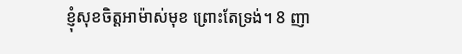ខ្ញុំសុខចិត្តអាម៉ាស់មុខ ព្រោះតែទ្រង់។ 8 ញា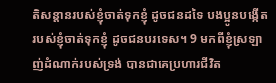តិសន្ដានរបស់ខ្ញុំចាត់ទុកខ្ញុំ ដូចជនដទៃ បងប្អូនបង្កើតរបស់ខ្ញុំចាត់ទុកខ្ញុំ ដូចជនបរទេស។ 9 មកពីខ្ញុំស្រឡាញ់ដំណាក់របស់ទ្រង់ បានជាគេប្រហារជីវិត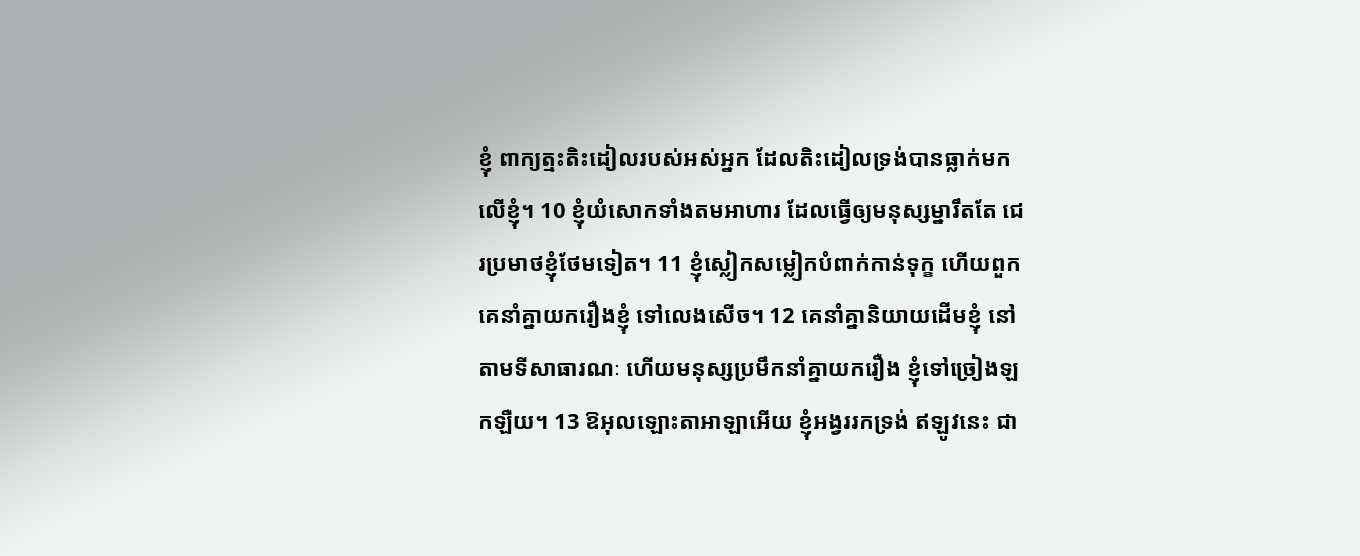ខ្ញុំ ពាក្យត្មះតិះដៀលរបស់អស់អ្នក ដែលតិះដៀលទ្រង់បានធ្លាក់មកលើខ្ញុំ។ 10 ខ្ញុំយំសោកទាំងតមអាហារ ដែលធ្វើឲ្យមនុស្សម្នារឹតតែ ជេរប្រមាថខ្ញុំថែមទៀត។ 11 ខ្ញុំស្លៀកសម្លៀកបំពាក់កាន់ទុក្ខ ហើយពួកគេនាំគ្នាយករឿងខ្ញុំ ទៅលេងសើច។ 12 គេនាំគ្នានិយាយដើមខ្ញុំ នៅតាមទីសាធារណៈ ហើយមនុស្សប្រមឹកនាំគ្នាយករឿង ខ្ញុំទៅច្រៀងឡកឡឺយ។ 13 ឱអុលឡោះតាអាឡាអើយ ខ្ញុំអង្វររកទ្រង់ ឥឡូវនេះ ជា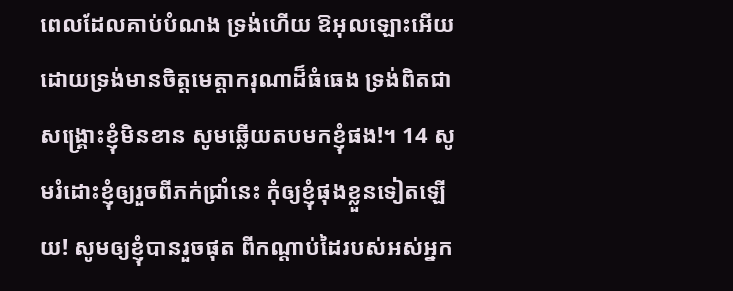ពេលដែលគាប់បំណង ទ្រង់ហើយ ឱអុលឡោះអើយ ដោយទ្រង់មានចិត្តមេត្តាករុណាដ៏ធំធេង ទ្រង់ពិតជាសង្គ្រោះខ្ញុំមិនខាន សូមឆ្លើយតបមកខ្ញុំផង!។ 14 សូមរំដោះខ្ញុំឲ្យរួចពីភក់ជ្រាំនេះ កុំឲ្យខ្ញុំផុងខ្លួនទៀតឡើយ! សូមឲ្យខ្ញុំបានរួចផុត ពីកណ្ដាប់ដៃរបស់អស់អ្នក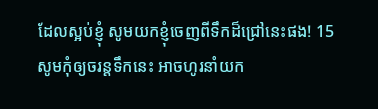ដែលស្អប់ខ្ញុំ សូមយកខ្ញុំចេញពីទឹកដ៏ជ្រៅនេះផង! 15 សូមកុំឲ្យចរន្តទឹកនេះ អាចហូរនាំយក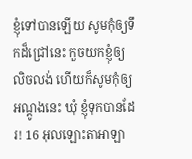ខ្ញុំទៅបានឡើយ សូមកុំឲ្យទឹកដ៏ជ្រៅនេះ កួចយកខ្ញុំឲ្យលិចលង់ ហើយក៏សូមកុំឲ្យអណ្ដូងនេះ ឃុំ ខ្ញុំទុកបានដែរ! 16 អុលឡោះតាអាឡា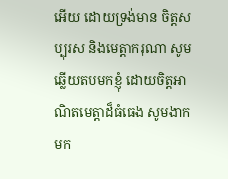អើយ ដោយទ្រង់មាន ចិត្តសប្បុរស និងមេត្តាករុណា សូមឆ្លើយតបមកខ្ញុំ ដោយចិត្តអាណិតមេត្តាដ៏ធំធេង សូមងាកមក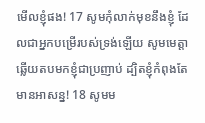មើលខ្ញុំផង! 17 សូមកុំលាក់មុខនឹងខ្ញុំ ដែលជាអ្នកបម្រើរបស់ទ្រង់ឡើយ សូមមេត្តាឆ្លើយតបមកខ្ញុំជាប្រញាប់ ដ្បិតខ្ញុំកំពុងតែមានអាសន្ន! 18 សូមម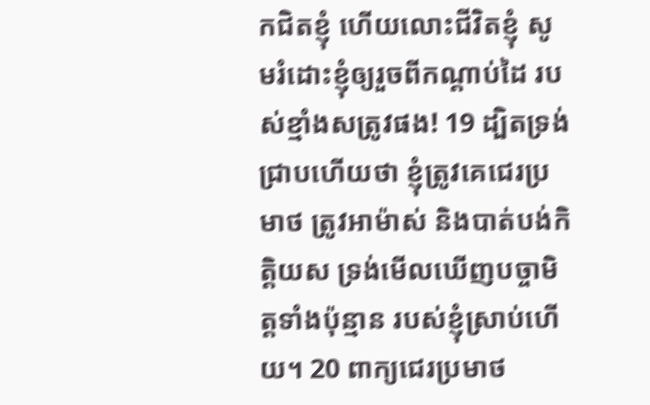កជិតខ្ញុំ ហើយលោះជីវិតខ្ញុំ សូមរំដោះខ្ញុំឲ្យរួចពីកណ្ដាប់ដៃ របស់ខ្មាំងសត្រូវផង! 19 ដ្បិតទ្រង់ជ្រាបហើយថា ខ្ញុំត្រូវគេជេរប្រមាថ ត្រូវអាម៉ាស់ និងបាត់បង់កិត្តិយស ទ្រង់មើលឃើញបច្ចាមិត្តទាំងប៉ុន្មាន របស់ខ្ញុំស្រាប់ហើយ។ 20 ពាក្យជេរប្រមាថ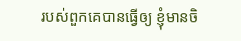របស់ពួកគេបានធ្វើឲ្យ ខ្ញុំមានចិ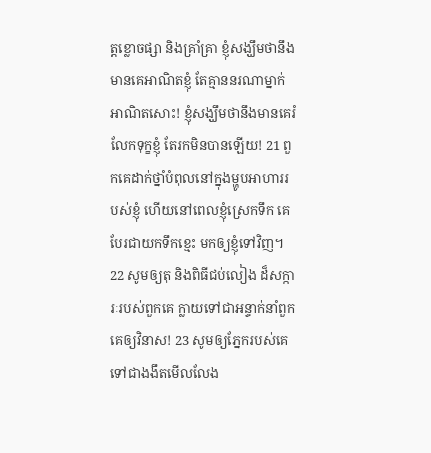ត្តខ្លោចផ្សា និងគ្រាំគ្រា ខ្ញុំសង្ឃឹមថានឹងមានគេអាណិតខ្ញុំ តែគ្មាននរណាម្នាក់អាណិតសោះ! ខ្ញុំសង្ឃឹមថានឹងមានគេរំលែកទុក្ខខ្ញុំ តែរកមិនបានឡើយ! 21 ពួកគេដាក់ថ្នាំបំពុលនៅក្នុងម្ហូបអាហាររបស់ខ្ញុំ ហើយនៅពេលខ្ញុំស្រេកទឹក គេបែរជាយកទឹកខ្មេះ មកឲ្យខ្ញុំទៅវិញ។ 22 សូមឲ្យតុ និងពិធីជប់លៀង ដ៏សក្ការៈរបស់ពួកគេ ក្លាយទៅជាអន្ទាក់នាំពួកគេឲ្យវិនាស! 23 សូមឲ្យភ្នែករបស់គេទៅជាងងឹតមើលលែង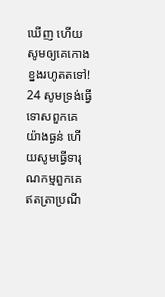ឃើញ ហើយសូមឲ្យគេកោងខ្នងរហូតតទៅ! 24 សូមទ្រង់ធ្វើទោសពួកគេយ៉ាងធ្ងន់ ហើយសូមធ្វើទារុណកម្មពួកគេ ឥតត្រាប្រណី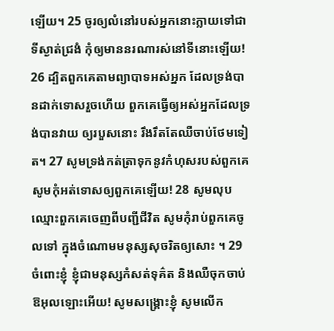ឡើយ។ 25 ចូរឲ្យលំនៅរបស់អ្នកនោះក្លាយទៅជាទីស្ងាត់ជ្រងំ កុំឲ្យមាននរណារស់នៅទីនោះឡើយ! 26 ដ្បិតពួកគេតាមព្យាបាទអស់អ្នក ដែលទ្រង់បានដាក់ទោសរួចហើយ ពួកគេធ្វើឲ្យអស់អ្នកដែលទ្រង់បានវាយ ឲ្យរបួសនោះ រឹងរឹតតែឈឺចាប់ថែមទៀត។ 27 សូមទ្រង់កត់ត្រាទុកនូវកំហុសរបស់ពួកគេ សូមកុំអត់ទោសឲ្យពួកគេឡើយ! 28 សូមលុបឈ្មោះពួកគេចេញពីបញ្ជីជីវិត សូមកុំរាប់ពួកគេចូលទៅ ក្នុងចំណោមមនុស្សសុចរិតឲ្យសោះ ។ 29 ចំពោះខ្ញុំ ខ្ញុំជាមនុស្សកំសត់ទុគ៌ត និងឈឺចុកចាប់ ឱអុលឡោះអើយ! សូមសង្គ្រោះខ្ញុំ សូមលើក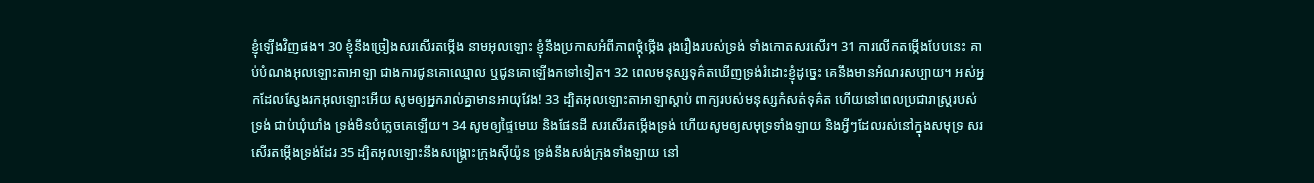ខ្ញុំឡើងវិញផង។ 30 ខ្ញុំនឹងច្រៀងសរសើរតម្កើង នាមអុលឡោះ ខ្ញុំនឹងប្រកាសអំពីភាពថ្កុំថ្កើង រុងរឿងរបស់ទ្រង់ ទាំងកោតសរសើរ។ 31 ការលើកតម្កើងបែបនេះ គាប់បំណងអុលឡោះតាអាឡា ជាងការជូនគោឈ្មោល ឬជូនគោឡើងកទៅទៀត។ 32 ពេលមនុស្សទុគ៌តឃើញទ្រង់រំដោះខ្ញុំដូច្នេះ គេនឹងមានអំណរសប្បាយ។ អស់អ្នកដែលស្វែងរកអុលឡោះអើយ សូមឲ្យអ្នករាល់គ្នាមានអាយុវែង! 33 ដ្បិតអុលឡោះតាអាឡាស្តាប់ ពាក្យរបស់មនុស្សកំសត់ទុគ៌ត ហើយនៅពេលប្រជារាស្ត្ររបស់ទ្រង់ ជាប់ឃុំឃាំង ទ្រង់មិនបំភ្លេចគេឡើយ។ 34 សូមឲ្យផ្ទៃមេឃ និងផែនដី សរសើរតម្កើងទ្រង់ ហើយសូមឲ្យសមុទ្រទាំងឡាយ និងអ្វីៗដែលរស់នៅក្នុងសមុទ្រ សរសើរតម្កើងទ្រង់ដែរ 35 ដ្បិតអុលឡោះនឹងសង្គ្រោះក្រុងស៊ីយ៉ូន ទ្រង់នឹងសង់ក្រុងទាំងឡាយ នៅ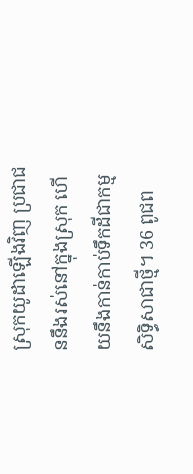ស្រុកយូដាឡើងវិញ ប្រជាជននឹងរស់នៅក្នុងស្រុក ហើយនឹងកាន់កាប់ទឹកដីជាកម្មសិទ្ធិសាជាថ្មី។ 36 ពូជព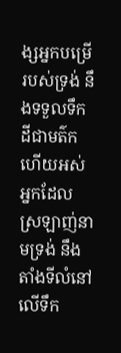ង្សអ្នកបម្រើរបស់ទ្រង់ នឹងទទួលទឹកដីជាមត៌ក ហើយអស់អ្នកដែលស្រឡាញ់នាមទ្រង់ នឹងតាំងទីលំនៅលើទឹក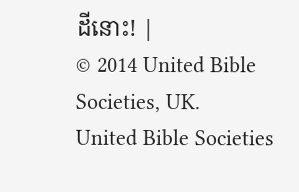ដីនោះ! |
© 2014 United Bible Societies, UK.
United Bible Societies